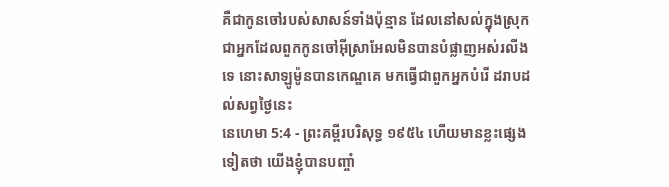គឺជាកូនចៅរបស់សាសន៍ទាំងប៉ុន្មាន ដែលនៅសល់ក្នុងស្រុក ជាអ្នកដែលពួកកូនចៅអ៊ីស្រាអែលមិនបានបំផ្លាញអស់រលីងទេ នោះសាឡូម៉ូនបានកេណ្ឌគេ មកធ្វើជាពួកអ្នកបំរើ ដរាបដល់សព្វថ្ងៃនេះ
នេហេមា 5:4 - ព្រះគម្ពីរបរិសុទ្ធ ១៩៥៤ ហើយមានខ្លះផ្សេងទៀតថា យើងខ្ញុំបានបញ្ចាំ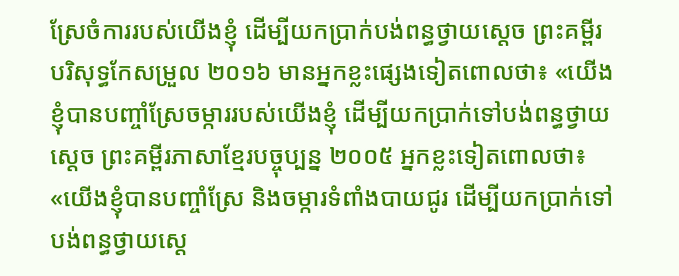ស្រែចំការរបស់យើងខ្ញុំ ដើម្បីយកប្រាក់បង់ពន្ធថ្វាយស្តេច ព្រះគម្ពីរបរិសុទ្ធកែសម្រួល ២០១៦ មានអ្នកខ្លះផ្សេងទៀតពោលថា៖ «យើងខ្ញុំបានបញ្ចាំស្រែចម្ការរបស់យើងខ្ញុំ ដើម្បីយកប្រាក់ទៅបង់ពន្ធថ្វាយស្តេច ព្រះគម្ពីរភាសាខ្មែរបច្ចុប្បន្ន ២០០៥ អ្នកខ្លះទៀតពោលថា៖ «យើងខ្ញុំបានបញ្ចាំស្រែ និងចម្ការទំពាំងបាយជូរ ដើម្បីយកប្រាក់ទៅបង់ពន្ធថ្វាយស្ដេ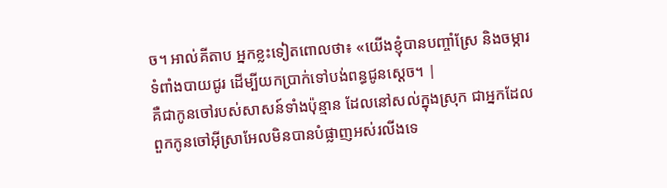ច។ អាល់គីតាប អ្នកខ្លះទៀតពោលថា៖ «យើងខ្ញុំបានបញ្ចាំស្រែ និងចម្ការទំពាំងបាយជូរ ដើម្បីយកប្រាក់ទៅបង់ពន្ធជូនស្តេច។ |
គឺជាកូនចៅរបស់សាសន៍ទាំងប៉ុន្មាន ដែលនៅសល់ក្នុងស្រុក ជាអ្នកដែលពួកកូនចៅអ៊ីស្រាអែលមិនបានបំផ្លាញអស់រលីងទេ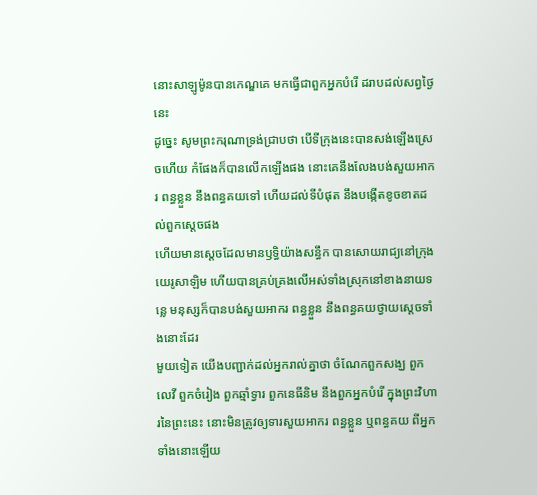នោះសាឡូម៉ូនបានកេណ្ឌគេ មកធ្វើជាពួកអ្នកបំរើ ដរាបដល់សព្វថ្ងៃនេះ
ដូច្នេះ សូមព្រះករុណាទ្រង់ជ្រាបថា បើទីក្រុងនេះបានសង់ឡើងស្រេចហើយ កំផែងក៏បានលើកឡើងផង នោះគេនឹងលែងបង់សួយអាករ ពន្ធខ្លួន នឹងពន្ធគយទៅ ហើយដល់ទីបំផុត នឹងបង្កើតខូចខាតដល់ពួកស្តេចផង
ហើយមានស្តេចដែលមានឫទ្ធិយ៉ាងសន្ធឹក បានសោយរាជ្យនៅក្រុងយេរូសាឡិម ហើយបានគ្រប់គ្រងលើអស់ទាំងស្រុកនៅខាងនាយទន្លេ មនុស្សក៏បានបង់សួយអាករ ពន្ធខ្លួន នឹងពន្ធគយថ្វាយស្តេចទាំងនោះដែរ
មួយទៀត យើងបញ្ជាក់ដល់អ្នករាល់គ្នាថា ចំណែកពួកសង្ឃ ពួកលេវី ពួកចំរៀង ពួកឆ្មាំទ្វារ ពួកនេធីនិម នឹងពួកអ្នកបំរើ ក្នុងព្រះវិហារនៃព្រះនេះ នោះមិនត្រូវឲ្យទារសួយអាករ ពន្ធខ្លួន ឬពន្ធគយ ពីអ្នកទាំងនោះឡើយ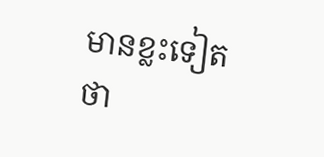មានខ្លះទៀតថា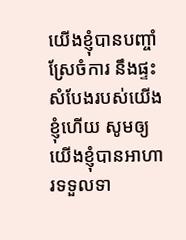យើងខ្ញុំបានបញ្ចាំស្រែចំការ នឹងផ្ទះសំបែងរបស់យើងខ្ញុំហើយ សូមឲ្យយើងខ្ញុំបានអាហារទទួលទា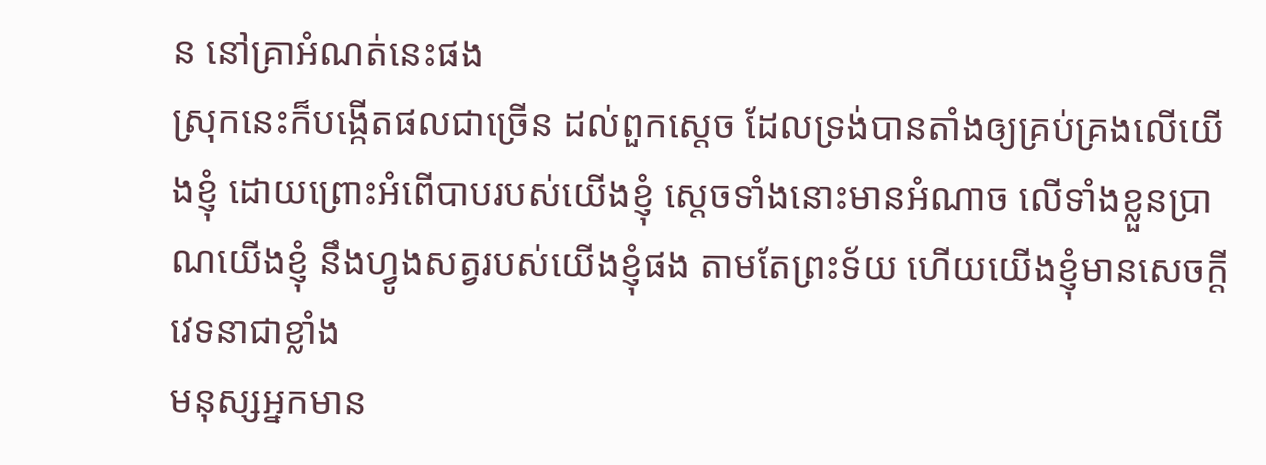ន នៅគ្រាអំណត់នេះផង
ស្រុកនេះក៏បង្កើតផលជាច្រើន ដល់ពួកស្តេច ដែលទ្រង់បានតាំងឲ្យគ្រប់គ្រងលើយើងខ្ញុំ ដោយព្រោះអំពើបាបរបស់យើងខ្ញុំ ស្តេចទាំងនោះមានអំណាច លើទាំងខ្លួនប្រាណយើងខ្ញុំ នឹងហ្វូងសត្វរបស់យើងខ្ញុំផង តាមតែព្រះទ័យ ហើយយើងខ្ញុំមានសេចក្ដីវេទនាជាខ្លាំង
មនុស្សអ្នកមាន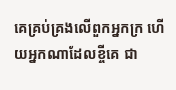គេគ្រប់គ្រងលើពួកអ្នកក្រ ហើយអ្នកណាដែលខ្ចីគេ ជា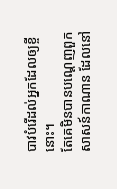បាវបំរើដល់អ្នកដែលឲ្យខ្ចីនោះ។
តែគេមិនបានបណ្តេញពួកសាសន៍កាណាន ដែលនៅ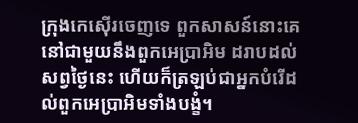ក្រុងកេស៊ើរចេញទេ ពួកសាសន៍នោះគេនៅជាមួយនឹងពួកអេប្រាអិម ដរាបដល់សព្វថ្ងៃនេះ ហើយក៏ត្រឡប់ជាអ្នកបំរើដល់ពួកអេប្រាអិមទាំងបង្ខំ។